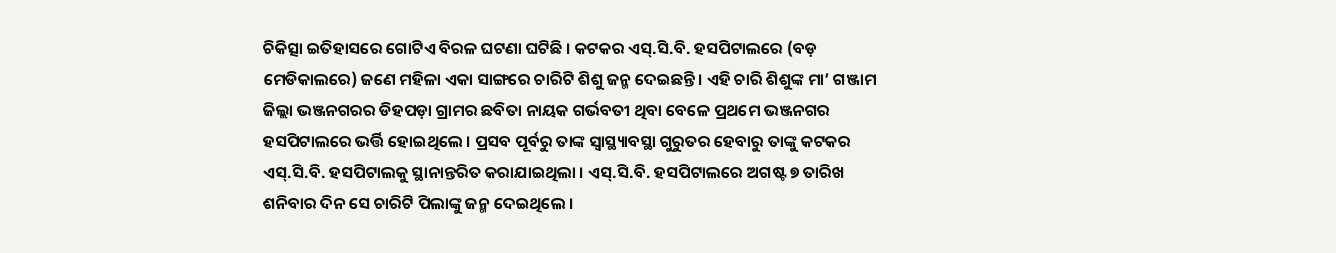ଚିକିତ୍ସା ଇତିହାସରେ ଗୋଟିଏ ବିରଳ ଘଟଣା ଘଟିଛି । କଟକର ଏସ୍.ସି.ବି. ହସପିଟାଲରେ (ବଡ଼ ମେଡିକାଲରେ) ଜଣେ ମହିଳା ଏକା ସାଙ୍ଗରେ ଚାରିଟି ଶିଶୁ ଜନ୍ମ ଦେଇଛନ୍ତି । ଏହି ଚାରି ଶିଶୁଙ୍କ ମା’ ଗଞ୍ଜାମ ଜିଲ୍ଲା ଭଞ୍ଜନଗରର ଡିହପଡ଼ା ଗ୍ରାମର ଛବିତା ନାୟକ ଗର୍ଭବତୀ ଥିବା ବେଳେ ପ୍ରଥମେ ଭଞ୍ଜନଗର ହସପିଟାଲରେ ଭର୍ତ୍ତି ହୋଇଥିଲେ । ପ୍ରସବ ପୂର୍ବରୁ ତାଙ୍କ ସ୍ବାସ୍ଥ୍ୟାବସ୍ଥା ଗୁରୁତର ହେବାରୁ ତାଙ୍କୁ କଟକର ଏସ୍.ସି.ବି. ହସପିଟାଲକୁ ସ୍ଥାନାନ୍ତରିତ କରାଯାଇଥିଲା । ଏସ୍.ସି.ବି. ହସପିଟାଲରେ ଅଗଷ୍ଟ ୭ ତାରିଖ ଶନିବାର ଦିନ ସେ ଚାରିଟି ପିଲାଙ୍କୁ ଜନ୍ମ ଦେଇଥିଲେ ।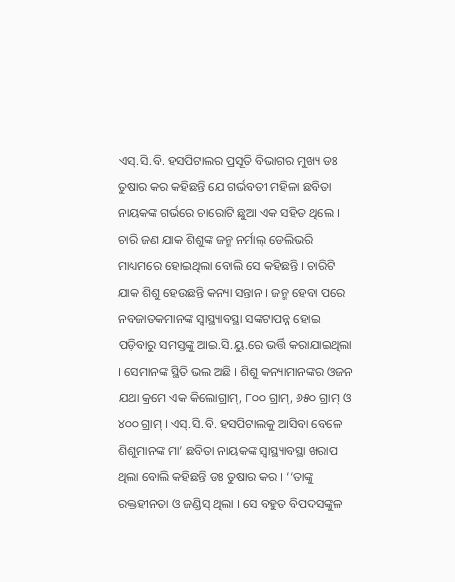ଏସ୍.ସି.ବି. ହସପିଟାଲର ପ୍ରସୂତି ବିଭାଗର ମୁଖ୍ୟ ଡଃ ତୁଷାର କର କହିଛନ୍ତି ଯେ ଗର୍ଭବତୀ ମହିଳା ଛବିତା ନାୟକଙ୍କ ଗର୍ଭରେ ଚାରୋଟି ଛୁଆ ଏକ ସହିତ ଥିଲେ । ଚାରି ଜଣ ଯାକ ଶିଶୁଙ୍କ ଜନ୍ମ ନର୍ମାଲ୍ ଡେଲିଭରି ମାଧ୍ୟମରେ ହୋଇଥିଲା ବୋଲି ସେ କହିଛନ୍ତି । ଚାରିଟି ଯାକ ଶିଶୁ ହେଉଛନ୍ତି କନ୍ୟା ସନ୍ତାନ । ଜନ୍ମ ହେବା ପରେ ନବଜାତକମାନଙ୍କ ସ୍ବାସ୍ଥ୍ୟାବସ୍ଥା ସଙ୍କଟାପନ୍ନ ହୋଇ ପଡ଼ିବାରୁ ସମସ୍ତଙ୍କୁ ଆଇ.ସି.ୟୁ.ରେ ଭର୍ତ୍ତି କରାଯାଇଥିଲା । ସେମାନଙ୍କ ସ୍ଥିତି ଭଲ ଅଛି । ଶିଶୁ କନ୍ୟାମାନଙ୍କର ଓଜନ ଯଥା କ୍ରମେ ଏକ କିଲୋଗ୍ରାମ୍, ୮୦୦ ଗ୍ରାମ୍, ୬୫୦ ଗ୍ରାମ୍ ଓ ୪୦୦ ଗ୍ରାମ୍ । ଏସ୍.ସି.ବି. ହସପିଟାଲକୁ ଆସିବା ବେଳେ ଶିଶୁମାନଙ୍କ ମା’ ଛବିତା ନାୟକଙ୍କ ସ୍ବାସ୍ଥ୍ୟାବସ୍ଥା ଖରାପ ଥିଲା ବୋଲି କହିଛନ୍ତି ଡଃ ତୁଷାର କର । ‘‘ତାଙ୍କୁ ରକ୍ତହୀନତା ଓ ଜଣ୍ଡିସ୍ ଥିଲା । ସେ ବହୁତ ବିପଦସଙ୍କୁଳ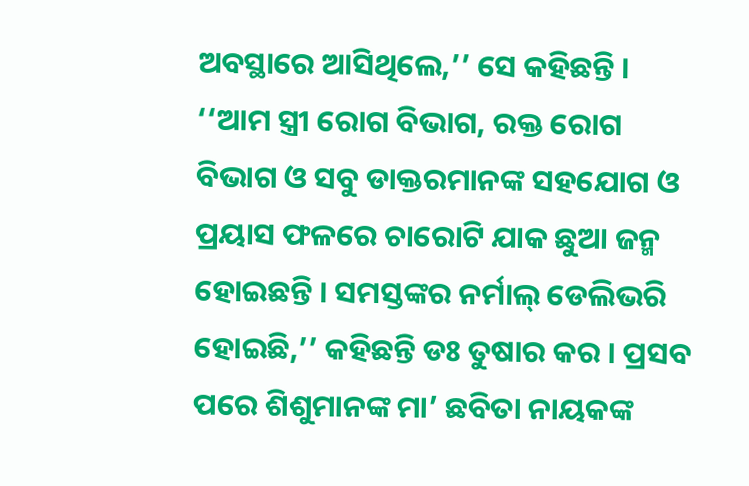ଅବସ୍ଥାରେ ଆସିଥିଲେ,’’ ସେ କହିଛନ୍ତି । ‘‘ଆମ ସ୍ତ୍ରୀ ରୋଗ ବିଭାଗ, ରକ୍ତ ରୋଗ ବିଭାଗ ଓ ସବୁ ଡାକ୍ତରମାନଙ୍କ ସହଯୋଗ ଓ ପ୍ରୟାସ ଫଳରେ ଚାରୋଟି ଯାକ ଛୁଆ ଜନ୍ମ ହୋଇଛନ୍ତି । ସମସ୍ତଙ୍କର ନର୍ମାଲ୍ ଡେଲିଭରି ହୋଇଛି,’’ କହିଛନ୍ତି ଡଃ ତୁଷାର କର । ପ୍ରସବ ପରେ ଶିଶୁମାନଙ୍କ ମା’ ଛବିତା ନାୟକଙ୍କ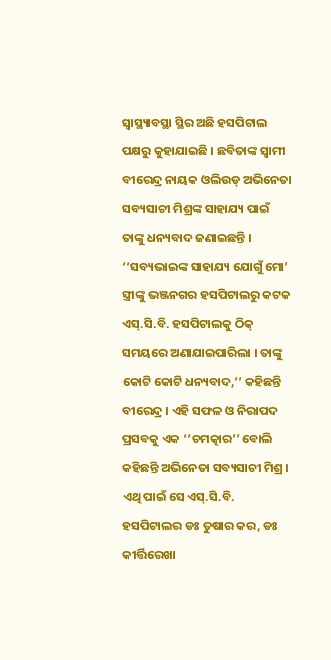ସ୍ବାସ୍ଥ୍ୟାବସ୍ଥା ସ୍ଥିର ଅଛି ହସପିଟାଲ ପକ୍ଷରୁ କୁହାଯାଇଛି । ଛବିତାଙ୍କ ସ୍ୱାମୀ ବୀରେନ୍ଦ୍ର ନାୟକ ଓଲିଉଡ୍ ଅଭିନେତା ସବ୍ୟସାଚୀ ମିଶ୍ରଙ୍କ ସାହାଯ୍ୟ ପାଇଁ ତାଙ୍କୁ ଧନ୍ୟବାଦ ଜଣାଇଛନ୍ତି । ‘‘ସବ୍ୟଭାଇଙ୍କ ସାହାଯ୍ୟ ଯୋଗୁଁ ମୋ’ ସ୍ତ୍ରୀଙ୍କୁ ଭଞ୍ଜନଗର ହସପିଟାଲରୁ କଟକ ଏସ୍.ସି.ବି. ହସପିଟାଲକୁ ଠିକ୍ ସମୟରେ ଅଣାଯାଇପାରିଲା । ତାଙ୍କୁ କୋଟି କୋଟି ଧନ୍ୟବାଦ,’’ କହିଛନ୍ତି ବୀରେନ୍ଦ୍ର । ଏହି ସଫଳ ଓ ନିରାପଦ ପ୍ରସବକୁ ଏକ ‘‘ଚମତ୍କାର’’ ବୋଲି କହିଛନ୍ତି ଅଭିନେତା ସବ୍ୟସାଚୀ ମିଶ୍ର । ଏଥି ପାଇଁ ସେ ଏସ୍.ସି.ବି. ହସପିଟାଲର ଡଃ ତୁଷାର କର, ଡଃ କୀର୍ତ୍ତିରେଖା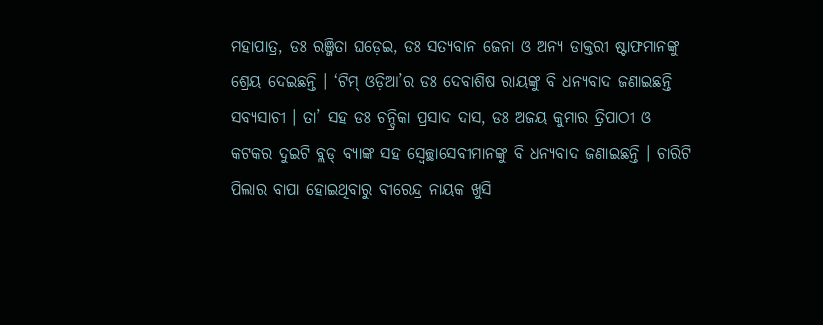ମହାପାତ୍ର, ଡଃ ରଞ୍ଜିତା ଘଡ଼େଇ, ଡଃ ସତ୍ୟବାନ ଜେନା ଓ ଅନ୍ୟ ଡାକ୍ତରୀ ଷ୍ଟାଫମାନଙ୍କୁ ଶ୍ରେୟ ଦେଇଛନ୍ତି । ‘ଟିମ୍ ଓଡ଼ିଆ’ର ଡଃ ଦେବାଶିଷ ରାୟଙ୍କୁ ବି ଧନ୍ୟବାଦ ଜଣାଇଛନ୍ତି ସବ୍ୟସାଚୀ । ତା’ ସହ ଡଃ ଚନ୍ଦ୍ରିକା ପ୍ରସାଦ ଦାସ, ଡଃ ଅଜୟ କୁମାର ତ୍ରିପାଠୀ ଓ କଟକର ଦୁଇଟି ବ୍ଲଡ୍ ବ୍ୟାଙ୍କ ସହ ସ୍ୱେଚ୍ଛାସେବୀମାନଙ୍କୁ ବି ଧନ୍ୟବାଦ ଜଣାଇଛନ୍ତି । ଚାରିଟି ପିଲାର ବାପା ହୋଇଥିବାରୁ ବୀରେନ୍ଦ୍ର ନାୟକ ଖୁସି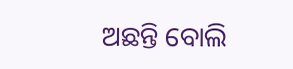ଅଛନ୍ତି ବୋଲି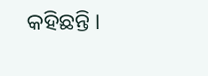କହିଛନ୍ତି ।